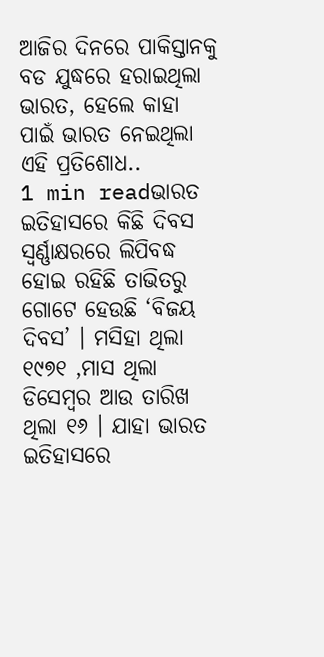ଆଜିର ଦିନରେ ପାକିସ୍ତାନକୁ ବଡ ଯୁଦ୍ଧରେ ହରାଇଥିଲା ଭାରତ, ହେଲେ କାହା ପାଇଁ ଭାରତ ନେଇଥିଲା ଏହି ପ୍ରତିଶୋଧ..
1 min readଭାରତ ଇତିହାସରେ କିଛି ଦିବସ ସ୍ୱର୍ଣ୍ଣାକ୍ଷରରେ ଲିପିବଦ୍ଧ ହୋଇ ରହିଛି ତାଭିତରୁ ଗୋଟେ ହେଉଛି ‘ବିଜୟ ଦିବସ’ । ମସିହା ଥିଲା ୧୯୭୧ ,ମାସ ଥିଲା ଡିସେମ୍ବର ଆଉ ତାରିଖ ଥିଲା ୧୬ । ଯାହା ଭାରତ ଇତିହାସରେ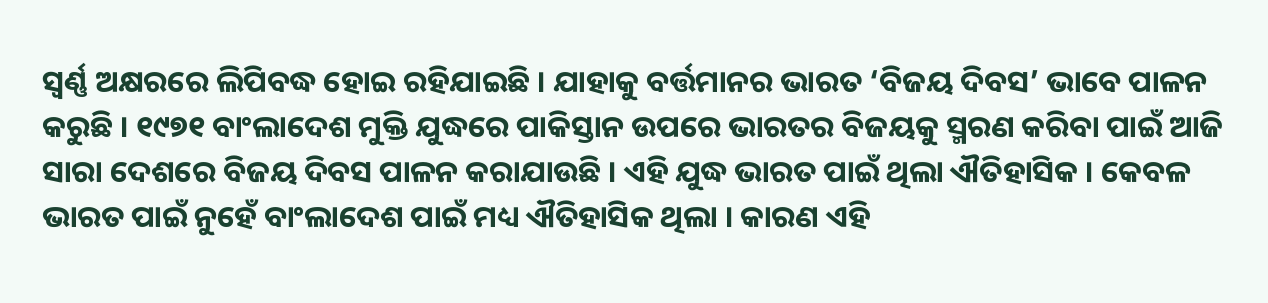ସ୍ୱର୍ଣ୍ଣ ଅକ୍ଷରରେ ଲିପିବଦ୍ଧ ହୋଇ ରହିଯାଇଛି । ଯାହାକୁ ବର୍ତ୍ତମାନର ଭାରତ ‘ବିଜୟ ଦିବସ’ ଭାବେ ପାଳନ କରୁଛି । ୧୯୭୧ ବାଂଲାଦେଶ ମୁକ୍ତି ଯୁଦ୍ଧରେ ପାକିସ୍ତାନ ଉପରେ ଭାରତର ବିଜୟକୁ ସ୍ମରଣ କରିବା ପାଇଁ ଆଜି ସାରା ଦେଶରେ ବିଜୟ ଦିବସ ପାଳନ କରାଯାଉଛି । ଏହି ଯୁଦ୍ଧ ଭାରତ ପାଇଁ ଥିଲା ଐତିହାସିକ । କେବଳ ଭାରତ ପାଇଁ ନୁହେଁ ବାଂଲାଦେଶ ପାଇଁ ମଧ୍ୟ ଐତିହାସିକ ଥିଲା । କାରଣ ଏହି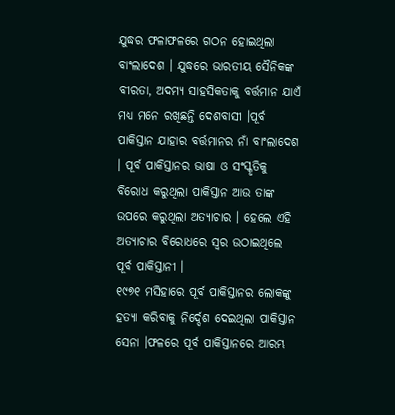ଯୁଦ୍ଧର ଫଳାଫଳରେ ଗଠନ ହୋଇଥିଲା ବାଂଲାଦେଶ । ଯୁଦ୍ଧରେ ଭାରତୀୟ ସୈନିକଙ୍କ ବୀରତା, ଅଦମ୍ୟ ସାହସିକତାକୁ ବର୍ତ୍ତମାନ ଯାଏଁ ମଧ୍ୟ ମନେ ରଖିଛନ୍ତି ଦେଶବାସୀ ।ପୂର୍ବ ପାକିସ୍ତାନ ଯାହାର ବର୍ତ୍ତମାନର ନାଁ ବାଂଲାଦେଶ । ପୂର୍ବ ପାକିସ୍ତାନର ଭାଷା ଓ ସଂସ୍କୃତିକୁ ବିରୋଧ କରୁଥିଲା ପାକିସ୍ତାନ ଆଉ ତାଙ୍କ ଉପରେ କରୁଥିଲା ଅତ୍ୟାଚାର । ହେଲେ ଏହି ଅତ୍ୟାଚାର ବିରୋଧରେ ସ୍ୱର ଉଠାଇଥିଲେ ପୂର୍ବ ପାକିସ୍ତାନୀ ।
୧୯୭୧ ମସିହାରେ ପୂର୍ବ ପାକିସ୍ତାନର ଲୋକଙ୍କୁ ହତ୍ୟା କରିବାକୁ ନିର୍ଦ୍ଦେଶ ଦେଇଥିଲା ପାକିସ୍ତାନ ସେନା ।ଫଳରେ ପୂର୍ବ ପାକିସ୍ତାନରେ ଆରମ୍ଭ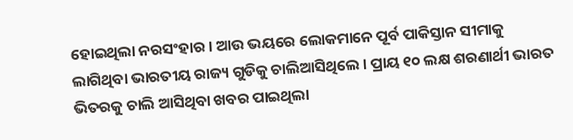ହୋଇଥିଲା ନରସଂହାର । ଆଉ ଭୟରେ ଲୋକମାନେ ପୂର୍ବ ପାକିସ୍ତାନ ସୀମାକୁ ଲାଗିଥିବା ଭାରତୀୟ ରାଜ୍ୟ ଗୁଡିକୁ ଚାଲିଆସିଥିଲେ । ପ୍ରାୟ ୧୦ ଲକ୍ଷ ଶରଣାର୍ଥୀ ଭାରତ ଭିତରକୁ ଚାଲି ଆସିଥିବା ଖବର ପାଇଥିଲା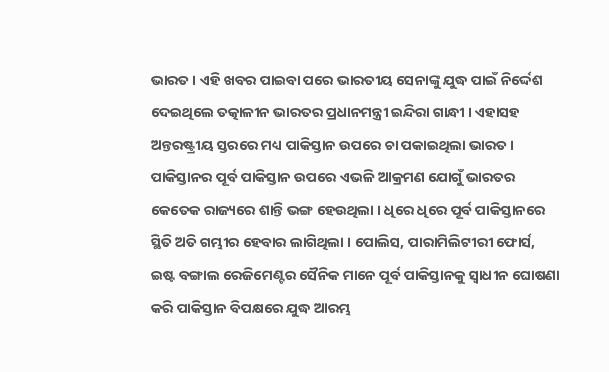ଭାରତ । ଏହି ଖବର ପାଇବା ପରେ ଭାରତୀୟ ସେନାଙ୍କୁ ଯୁଦ୍ଧ ପାଇଁ ନିର୍ଦ୍ଦେଶ ଦେଇଥିଲେ ତତ୍କାଳୀନ ଭାରତର ପ୍ରଧାନମନ୍ତ୍ରୀ ଇନ୍ଦିରା ଗାନ୍ଧୀ । ଏହାସହ ଅନ୍ତରଷ୍ଟ୍ରୀୟ ସ୍ତରରେ ମଧ୍ୟ ପାକିସ୍ତାନ ଉପରେ ଚା ପକାଇଥିଲା ଭାରତ । ପାକିସ୍ତାନର ପୂର୍ବ ପାକିସ୍ତାନ ଉପରେ ଏଭଳି ଆକ୍ରମଣ ଯୋଗୁଁ ଭାରତର କେତେକ ରାଜ୍ୟରେ ଶାନ୍ତି ଭଙ୍ଗ ହେଉଥିଲା । ଧିରେ ଧିରେ ପୂର୍ବ ପାକିସ୍ତାନରେ ସ୍ଥିତି ଅତି ଗମ୍ଭୀର ହେବାର ଲାଗିଥିଲା । ପୋଲିସ, ପାରାମିଲିଟୀରୀ ଫୋର୍ସ, ଇଷ୍ଟ ବଙ୍ଗାଲ ରେଜିମେଣ୍ଟର ସୈନିକ ମାନେ ପୂର୍ବ ପାକିସ୍ତାନକୁ ସ୍ୱାଧୀନ ଘୋଷଣା କରି ପାକିସ୍ତାନ ବିପକ୍ଷରେ ଯୁଦ୍ଧ ଆରମ୍ଭ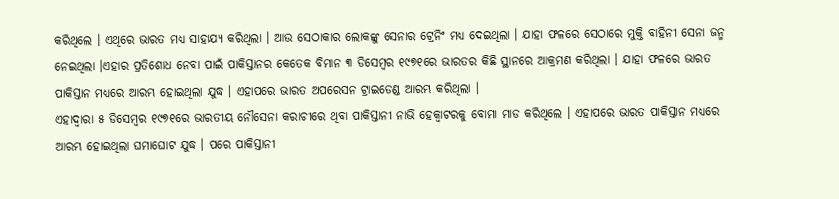କରିଥିଲେ । ଏଥିରେ ଭାରତ ମଧ୍ୟ ସାହାଯ୍ୟ କରିଥିଲା । ଆଉ ସେଠାକାର ଲୋକଙ୍କୁ ସେନାର ଟ୍ରେନିଂ ମଧ୍ୟ ଦେଇଥିଲା । ଯାହା ଫଳରେ ସେଠାରେ ମୁକ୍ତି ବାହିନୀ ସେନା ଜନ୍ମ ନେଇଥିଲା ।ଏହାର ପ୍ରତିଶୋଧ ନେବା ପାଇଁ ପାକିସ୍ତାନର କେତେକ ବିମାନ ୩ ଡିସେମ୍ବର ୧୯୭୧ରେ ଭାରତର କିଛି ସ୍ଥାନରେ ଆକ୍ରମଣ କରିଥିଲା । ଯାହା ଫଳରେ ଭାରତ ପାକିସ୍ତାନ ମଧ୍ୟରେ ଆରମ୍ଭ ହୋଇଥିଲା ଯୁଦ୍ଧ । ଏହାପରେ ଭାରତ ଅପରେସନ ଟ୍ରାଇଡେଣ୍ଡ ଆରମ୍ଭ କରିଥିଲା ।
ଏହାଦ୍ୱାରା ୫ ଡିସେମ୍ବର ୧୯୭୧ରେ ଭାରତୀୟ ନୌସେନା କରାଚୀରେ ଥିବା ପାକିସ୍ତାନୀ ନାଭି ହେକ୍ୱାଟରକୁ ବୋମା ମାଡ କରିଥିଲେ । ଏହାପରେ ଭାରତ ପାକିସ୍ତାନ ମଧ୍ୟରେ ଆରମ୍ଭ ହୋଇଥିଲା ଘମାଘୋଟ ଯୁଦ୍ଧ । ପରେ ପାକିସ୍ତାନୀ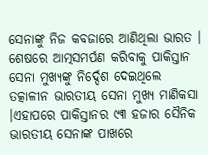ସେନାଙ୍କୁ ନିଜ କବଜାରେ ଆଣିଥିଲା ଭାରତ । ଶେଷରେ ଆତ୍ମସମର୍ପଣ କରିବାକୁ ପାକିସ୍ତାନ ସେନା ମୁଖ୍ୟଙ୍କୁ ନିର୍ଦ୍ଦେଶ ଦେଇଥିଲେ ତତ୍କାଳୀନ ଭାରତୀୟ ସେନା ମୁଖ୍ୟ ମାଣିକସା ।ଏହାପରେ ପାକିସ୍ତାନର ୯୩ ହଜାର ସୈନିକ ଭାରତୀୟ ସେନାଙ୍କ ପାଖରେ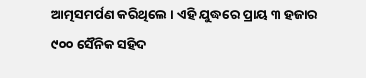ଆତ୍ମସମର୍ପଣ କରିଥିଲେ । ଏହି ଯୁଦ୍ଧରେ ପ୍ରାୟ ୩ ହଜାର ୯୦୦ ସୈନିକ ସହିଦ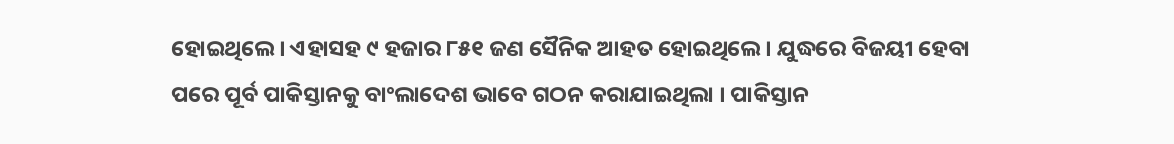ହୋଇଥିଲେ । ଏହାସହ ୯ ହଜାର ୮୫୧ ଜଣ ସୈନିକ ଆହତ ହୋଇଥିଲେ । ଯୁଦ୍ଧରେ ବିଜୟୀ ହେବା ପରେ ପୂର୍ବ ପାକିସ୍ତାନକୁ ବାଂଲାଦେଶ ଭାବେ ଗଠନ କରାଯାଇଥିଲା । ପାକିସ୍ତାନ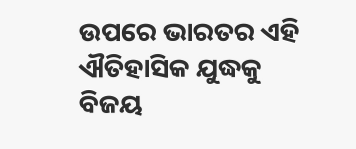ଉପରେ ଭାରତର ଏହି ଐତିହାସିକ ଯୁଦ୍ଧକୁ ବିଜୟ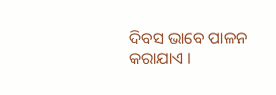ଦିବସ ଭାବେ ପାଳନ କରାଯାଏ ।